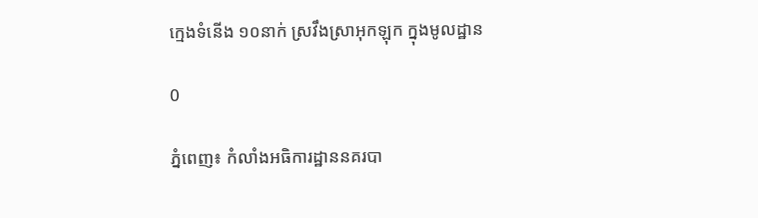ក្មេងទំនើង ១០នាក់ ស្រវឹងស្រាអុកឡុក ក្នុងមូលដ្ឋាន

0

ភ្នំពេញ៖ កំលាំងអធិការដ្ឋាននគរបា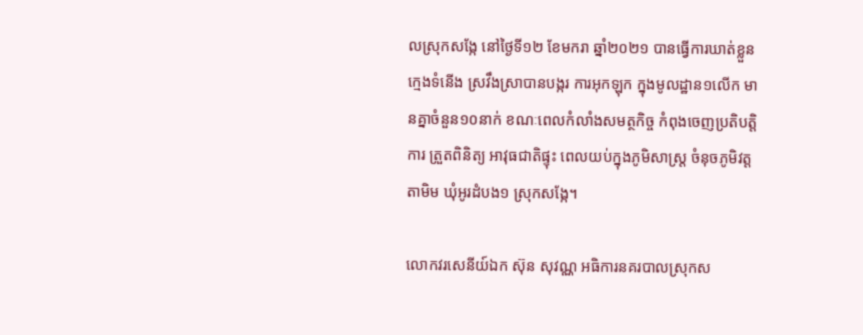លស្រុកសង្កែ នៅថ្ងៃទី១២ ខែមករា ឆ្នាំ២០២១ បានធ្វើការឃាត់ខ្លួនក្មេងទំនើង ស្រវឹងស្រាបានបង្ករ ការអុកឡុក ក្នុងមូលដ្ឋាន១លើក មានគ្នាចំនួន១០នាក់ ខណៈពេលកំលាំងសមត្ថកិច្ច កំពុងចេញប្រតិបត្តិការ ត្រួតពិនិត្យ អាវុធជាតិផ្ទុះ ពេលយប់ក្នុងភូមិសាស្ត្រ ចំនុចភូមិវត្តតាមិម ឃុំអូរដំបង១ ស្រុកសង្កែ។

លោកវរសេនីយ៍ឯក ស៊ុន សុវណ្ណ អធិការនគរបាលស្រុកស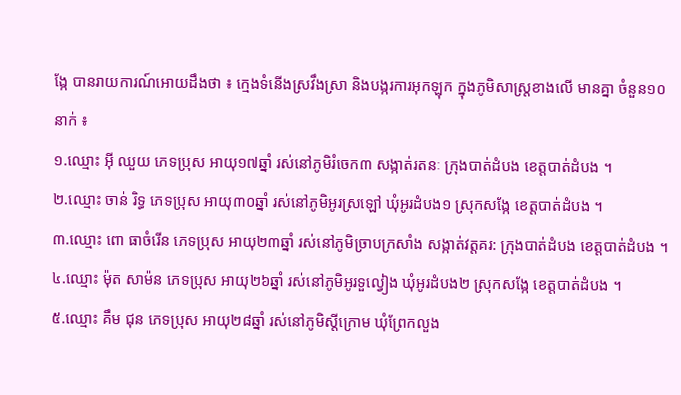ង្កែ បានរាយការណ៍អោយដឹងថា ៖ ក្មេងទំនើងស្រវឹងស្រា និងបង្ករការអុកឡុក ក្នុងភូមិសាស្ត្រខាងលើ មានគ្នា ចំនួន១០នាក់ ៖
១.ឈ្មោះ អ៊ី ឈួយ ភេទប្រុស អាយុ១៧ឆ្នាំ រស់នៅភូមិរំចេក៣ សង្កាត់រតនៈ ក្រុងបាត់ដំបង ខេត្តបាត់ដំបង ។
២.ឈ្មោះ ចាន់ រិទ្ធ ភេទប្រុស អាយុ៣០ឆ្នាំ រស់នៅភូមិអូរស្រឡៅ ឃុំអូរដំបង១ ស្រុកសង្កែ ខេត្តបាត់ដំបង ។
៣.ឈ្មោះ ពោ ធាចំរើន ភេទប្រុស អាយុ២៣ឆ្នាំ រស់នៅភូមិច្រាបក្រសាំង សង្កាត់វត្តគរ: ក្រុងបាត់ដំបង ខេត្តបាត់ដំបង ។
៤.ឈ្មោះ ម៉ុត សាម៉ន ភេទប្រុស អាយុ២៦ឆ្នាំ រស់នៅភូមិអូរទួល្វៀង ឃុំអូរដំបង២ ស្រុកសង្កែ ខេត្តបាត់ដំបង ។
៥.ឈ្មោះ គឹម ជុន ភេទប្រុស អាយុ២៨ឆ្នាំ រស់នៅភូមិស្តីក្រោម ឃុំព្រែកលួង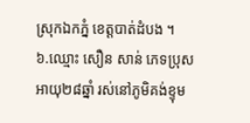ស្រុកឯកភ្នំ ខេត្តបាត់ដំបង ។
៦.ឈ្មោះ សឿន សាន់ ភេទប្រុស អាយុ២៨ឆ្នាំ រស់នៅភូមិគង់ខ្ទុម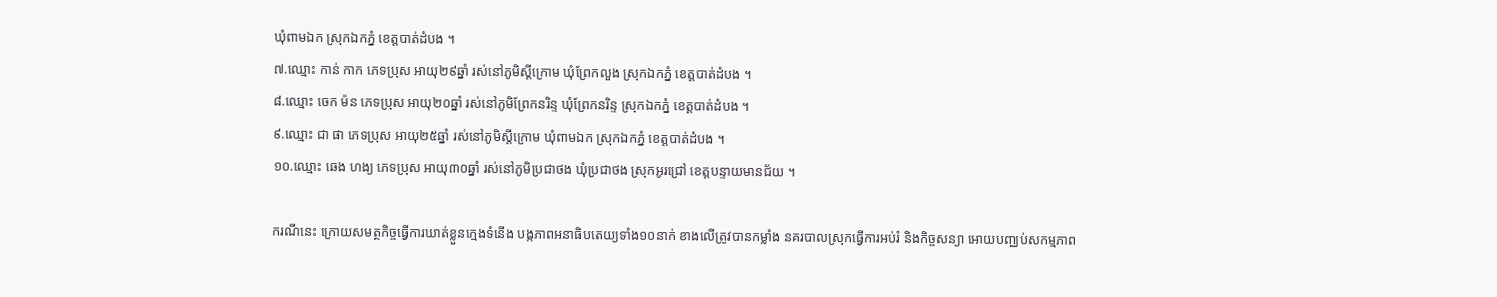ឃុំពាមឯក ស្រុកឯកភ្នំ ខេត្តបាត់ដំបង ។
៧.ឈ្មោះ កាន់ កាក ភេទប្រុស អាយុ២៩ឆ្នាំ រស់នៅភូមិស្តីក្រោម ឃុំព្រែកលួង ស្រុកឯកភ្នំ ខេត្តបាត់ដំបង ។
៨.ឈ្មោះ ចេក ម៉ន ភេទប្រុស អាយុ២០ឆ្នាំ រស់នៅភូមិព្រែកនរិន្ទ ឃុំព្រែកនរិន្ទ ស្រុកឯកភ្នំ ខេត្តបាត់ដំបង ។
៩.ឈ្មោះ ជា ផា ភេទប្រុស អាយុ២៥ឆ្នាំ រស់នៅភូមិស្តីក្រោម ឃុំពាមឯក ស្រុកឯកភ្នំ ខេត្តបាត់ដំបង ។
១០.ឈ្មោះ ឆេង ហង្យ ភេទប្រុស អាយុ៣០ឆ្នាំ រស់នៅភូមិប្រជាថង ឃុំប្រជាថង ស្រុកអូរជ្រៅ ខេត្តបន្ទាយមានជ័យ ។

ករណីនេះ ក្រោយសមត្ថកិច្ចធ្វើការឃាត់ខ្លួនក្មេងទំនើង បង្កភាពអនាធិបតេយ្យទាំង១០នាក់ ខាងលើត្រូវបានកម្លាំង នគរបាលស្រុកធ្វើការអប់រំ និងកិច្ចសន្យា អោយបញ្ឈប់សកម្មភាព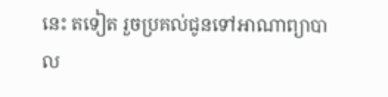នេះ តទៀត រួចប្រគល់ជូនទៅអាណាព្យាបាល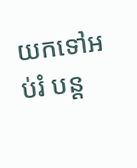យកទៅអប់រំ បន្ត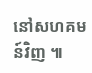នៅសហគមន៍វិញ ៕